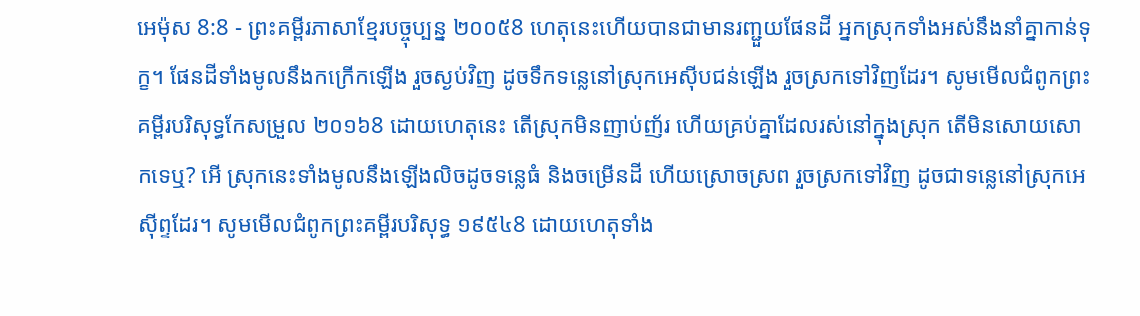អេម៉ុស 8:8 - ព្រះគម្ពីរភាសាខ្មែរបច្ចុប្បន្ន ២០០៥8 ហេតុនេះហើយបានជាមានរញ្ជួយផែនដី អ្នកស្រុកទាំងអស់នឹងនាំគ្នាកាន់ទុក្ខ។ ផែនដីទាំងមូលនឹងកក្រើកឡើង រួចស្ងប់វិញ ដូចទឹកទន្លេនៅស្រុកអេស៊ីបជន់ឡើង រួចស្រកទៅវិញដែរ។ សូមមើលជំពូកព្រះគម្ពីរបរិសុទ្ធកែសម្រួល ២០១៦8 ដោយហេតុនេះ តើស្រុកមិនញាប់ញ័រ ហើយគ្រប់គ្នាដែលរស់នៅក្នុងស្រុក តើមិនសោយសោកទេឬ? អើ ស្រុកនេះទាំងមូលនឹងឡើងលិចដូចទន្លេធំ និងចម្រើនដី ហើយស្រោចស្រព រួចស្រកទៅវិញ ដូចជាទន្លេនៅស្រុកអេស៊ីព្ទដែរ។ សូមមើលជំពូកព្រះគម្ពីរបរិសុទ្ធ ១៩៥៤8 ដោយហេតុទាំង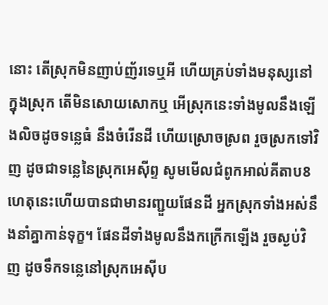នោះ តើស្រុកមិនញាប់ញ័រទេឬអី ហើយគ្រប់ទាំងមនុស្សនៅក្នុងស្រុក តើមិនសោយសោកឬ អើស្រុកនេះទាំងមូលនឹងឡើងលិចដូចទន្លេធំ នឹងចំរើនដី ហើយស្រោចស្រព រួចស្រកទៅវិញ ដូចជាទន្លេនៃស្រុកអេស៊ីព្ទ សូមមើលជំពូកអាល់គីតាប8 ហេតុនេះហើយបានជាមានរញ្ជួយផែនដី អ្នកស្រុកទាំងអស់នឹងនាំគ្នាកាន់ទុក្ខ។ ផែនដីទាំងមូលនឹងកក្រើកឡើង រួចស្ងប់វិញ ដូចទឹកទន្លេនៅស្រុកអេស៊ីប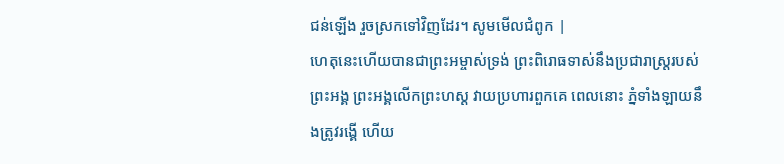ជន់ឡើង រួចស្រកទៅវិញដែរ។ សូមមើលជំពូក |
ហេតុនេះហើយបានជាព្រះអម្ចាស់ទ្រង់ ព្រះពិរោធទាស់នឹងប្រជារាស្ត្ររបស់ព្រះអង្គ ព្រះអង្គលើកព្រះហស្ដ វាយប្រហារពួកគេ ពេលនោះ ភ្នំទាំងឡាយនឹងត្រូវរង្គើ ហើយ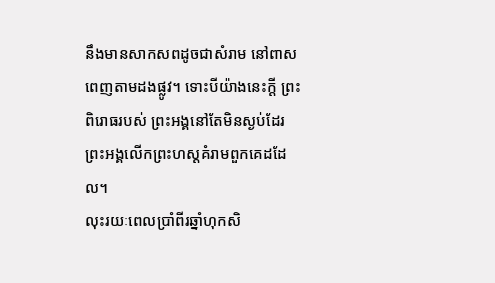នឹងមានសាកសពដូចជាសំរាម នៅពាសពេញតាមដងផ្លូវ។ ទោះបីយ៉ាងនេះក្ដី ព្រះពិរោធរបស់ ព្រះអង្គនៅតែមិនស្ងប់ដែរ ព្រះអង្គលើកព្រះហស្ដគំរាមពួកគេដដែល។
លុះរយៈពេលប្រាំពីរឆ្នាំហុកសិ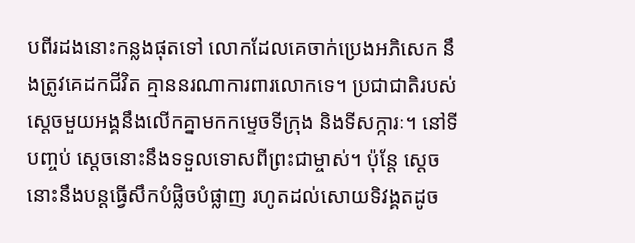បពីរដងនោះកន្លងផុតទៅ លោកដែលគេចាក់ប្រេងអភិសេក នឹងត្រូវគេដកជីវិត គ្មាននរណាការពារលោកទេ។ ប្រជាជាតិរបស់ស្ដេចមួយអង្គនឹងលើកគ្នាមកកម្ទេចទីក្រុង និងទីសក្ការៈ។ នៅទីបញ្ចប់ ស្ដេចនោះនឹងទទួលទោសពីព្រះជាម្ចាស់។ ប៉ុន្តែ ស្ដេចនោះនឹងបន្តធ្វើសឹកបំផ្លិចបំផ្លាញ រហូតដល់សោយទិវង្គតដូច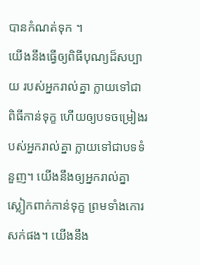បានកំណត់ទុក ។
យើងនឹងធ្វើឲ្យពិធីបុណ្យដ៏សប្បាយ របស់អ្នករាល់គ្នា ក្លាយទៅជាពិធីកាន់ទុក្ខ ហើយឲ្យបទចម្រៀងរបស់អ្នករាល់គ្នា ក្លាយទៅជាបទទំនួញ។ យើងនឹងឲ្យអ្នករាល់គ្នាស្លៀកពាក់កាន់ទុក្ខ ព្រមទាំងកោរសក់ផង។ យើងនឹង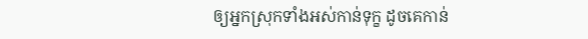ឲ្យអ្នកស្រុកទាំងអស់កាន់ទុក្ខ ដូចគេកាន់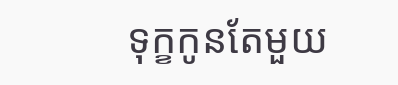ទុក្ខកូនតែមួយ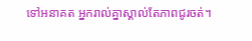ទៅអនាគត អ្នករាល់គ្នាស្គាល់តែភាពជូរចត់។